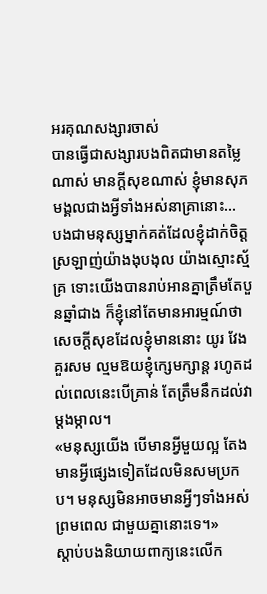អរគុណសង្សារចាស់
បានធ្វើជាសង្សារបងពិតជាមានតម្លៃណាស់ មានក្តីសុខណាស់ ខ្ញុំមានសុភមង្គលជាងអ្វីទាំងអស់នាគ្រានោះ…
បងជាមនុស្សម្នាក់គត់ដែលខ្ញុំដាក់ចិត្តស្រឡាញ់យ៉ាងងុបងុល យ៉ាងស្មោះស្ម័គ្រ ទោះយើងបានរាប់អានគ្នាត្រឹមតែបួនឆ្នាំជាង ក៏ខ្ញុំនៅតែមានអារម្មណ៍ថាសេចក្តីសុខដែលខ្ញុំមាននោះ យូរ វែង គួរសម ល្មមឱយខ្ញុំក្សេមក្សាន្ត រហូតដល់ពេលនេះបើគ្រាន់ តែត្រឹមនឹកដល់វាម្តងម្កាល។
«មនុស្សយើង បើមានអ្វីមួយល្អ តែងមានអ្វីផ្សេងទៀតដែលមិនសមប្រកប។ មនុស្សមិនអាចមានអ្វីៗទាំងអស់ព្រមពេល ជាមួយគ្នានោះទេ។»
ស្តាប់បងនិយាយពាក្យនេះលើក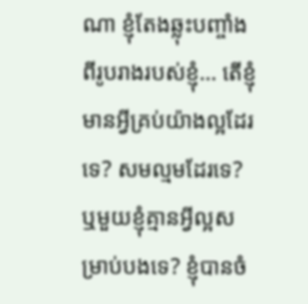ណា ខ្ញុំតែងឆ្លុះបញ្ចាំងពីរូបរាងរបស់ខ្ញុំ… តើខ្ញុំមានអ្វីគ្រប់យ៉ាងល្អដែរទេ? សមល្មមដែរទេ? ឬមួយខ្ញុំគ្មានអ្វីល្អសម្រាប់បងទេ? ខ្ញុំបានចំ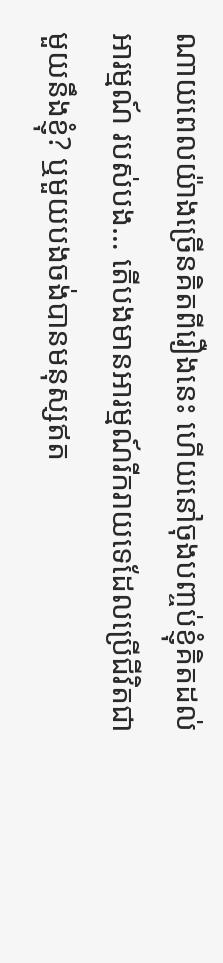ណាយពេលយ៉ាងច្រើនគិតពីរឿងនេះ ហើយនៅចុងបញ្ចប់ខ្ញុំគិតដល់អារម្មណ៍ របស់បង… តើបងមានអារម្មណ៍រីករាយទេដែលប្រើជីវិតជាមួយនឹងខ្ញុំ? ឬមួយបងចង់បានមនុស្សឥត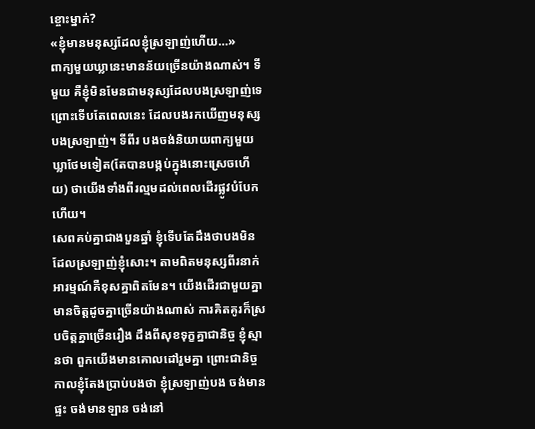ខ្ចោះម្នាក់?
«ខ្ញុំមានមនុស្សដែលខ្ញុំស្រឡាញ់ហើយ…»
ពាក្យមួយឃ្លានេះមានន័យច្រើនយ៉ាងណាស់។ ទីមួយ គឺខ្ញុំមិនមែនជាមនុស្សដែលបងស្រឡាញ់ទេ ព្រោះទើបតែពេលនេះ ដែលបងរកឃើញមនុស្សបងស្រឡាញ់។ ទីពីរ បងចង់និយាយពាក្យមួយឃ្លាថែមទៀត(តែបានបង្កប់ក្នុងនោះស្រេចហើយ) ថាយើងទាំងពីរល្មមដល់ពេលដើរផ្លូវបំបែកហើយ។
សេពគប់គ្នាជាងបួនឆ្នាំ ខ្ញុំទើបតែដឹងថាបងមិនដែលស្រឡាញ់ខ្ញុំសោះ។ តាមពិតមនុស្សពីរនាក់អារម្មណ៍គឺខុសគ្នាពិតមែន។ យើងដើរជាមួយគ្នា មានចិត្តដូចគ្នាច្រើនយ៉ាងណាស់ ការគិតគូរក៏ស្របចិត្តគ្នាច្រើនរឿង ដឹងពីសុខទុក្ខគ្នាជានិច្ច ខ្ញុំស្មានថា ពួកយើងមានគោលដៅរួមគ្នា ព្រោះជានិច្ចកាលខ្ញុំតែងប្រាប់បងថា ខ្ញុំស្រឡាញ់បង ចង់មានផ្ទះ ចង់មានឡាន ចង់នៅ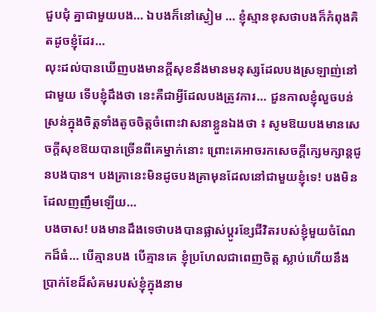ជួបជុំ គ្នាជាមួយបង… ឯបងក៏នៅស្ងៀម … ខ្ញុំស្មានខុសថាបងក៏កំពុងគិតដូចខ្ញុំដែរ…
លុះដល់បានឃើញបងមានក្តីសុខនឹងមានមនុស្សដែលបងស្រឡាញ់នៅជាមួយ ទើបខ្ញុំដឹងថា នេះគឺជាអ្វីដែលបងត្រូវការ… ជួនកាលខ្ញុំលួចបន់ស្រន់ក្នុងចិត្តទាំងតូចចិត្តចំពោះវាសនាខ្លួនឯងថា ៖ សូមឱយបងមានសេចក្តីសុខឱយបានច្រើនពីគេម្នាក់នោះ ព្រោះគេអាចរកសេចក្តីក្សេមក្សាន្តជូនបងបាន។ បងគ្រានេះមិនដូចបងគ្រាមុនដែលនៅជាមួយខ្ញុំទេ! បងមិនដែលញញឹមឡើយ…
បងចាស! បងមានដឹងទេថាបងបានផ្លាស់ប្តូរខ្សែជីវិតរបស់ខ្ញុំមួយចំណែកដ៏ធំ… បើគ្មានបង បើគ្មានគេ ខ្ញុំប្រហែលជាពេញចិត្ត ស្លាប់ហើយនឹងប្រាក់ខែដ៏សំគមរបស់ខ្ញុំក្នុងនាម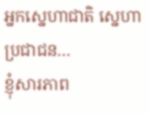អ្នកស្នេហាជាតិ ស្នេហាប្រជាជន…
ខ្ញុំសារភាព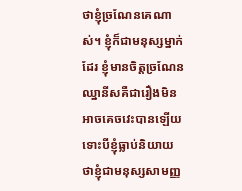ថាខ្ញុំច្រណែនគេណាស់។ ខ្ញុំក៏ជាមនុស្សម្នាក់ដែរ ខ្ញុំមានចិត្តច្រណែនឈ្នានីសគឺជារឿងមិនអាចគេចវេះបានឡើយ ទោះបីខ្ញុំធ្លាប់និយាយថាខ្ញុំជាមនុស្សសាមញ្ញ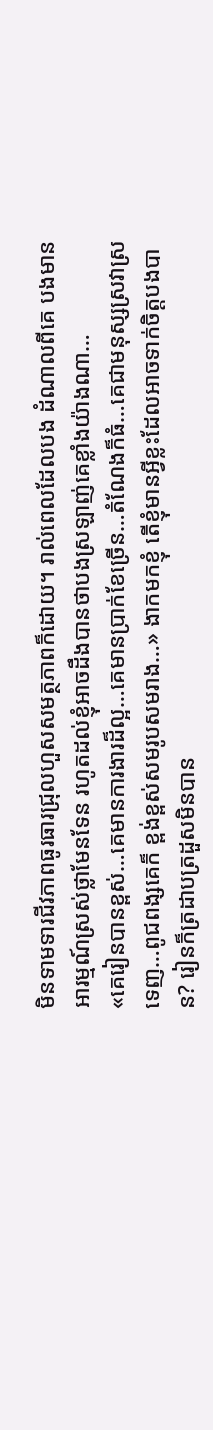មិនទាមទារជីវភាពធូរធារជ្រុលហួសសមត្ថភាពក៏ដោយ។ រាល់ពេលដែលបង ដំណាលពីគេ បងមានអារម្មណ៍ស្រស់ថ្លាមែនទែន រហូតដល់ខ្ញុំអាចដឹងបានថាបងស្រឡាញ់គេខ្លាំងយ៉ាងណា…
«គេរៀនបានខ្ពស់…គេមានការងារដ៏ល្អ…គេមានប្រាក់ខែច្រើន…តំណែងក៏ធំ…គេជាមនុស្សស្រវាស្រទេញ…ពូជពង្សគេក៏ ខ្ពង់ខ្ពស់សមរូបសមរាង…» ងាកមកខ្ញុំ តើខ្ញុំមានអ្វីខ្លះដែលអាចទាក់ចិត្តបងបាន? រៀនក៏ត្រដាបត្រដួសមិនបាន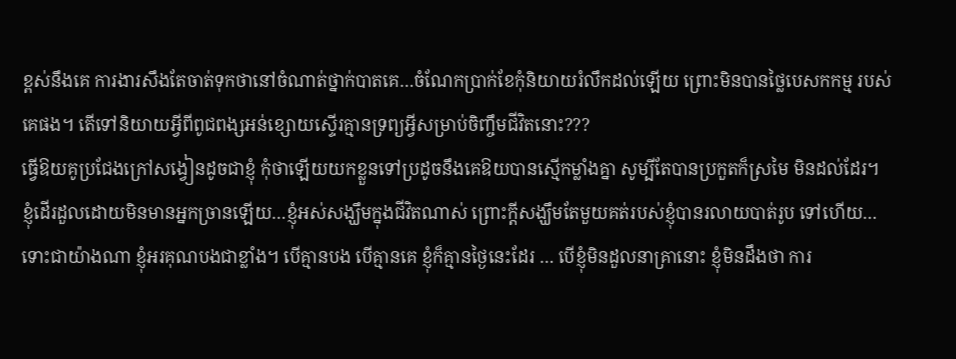ខ្ពស់នឹងគេ ការងារសឹងតែចាត់ទុកថានៅចំណាត់ថ្នាក់បាតគេ…ចំណែកប្រាក់ខែកុំនិយាយរំលឹកដល់ឡើយ ព្រោះមិនបានថ្លៃបេសកកម្ម របស់គេផង។ តើទៅនិយាយអ្វីពីពូជពង្សអន់ខ្សោយស្ទើរគ្មានទ្រព្យអ្វីសម្រាប់ចិញ្ចឹមជីវិតនោះ???
ធ្វើឱយគូប្រជែងក្រៅសង្វៀនដូចជាខ្ញុំ កុំថាឡើយយកខ្លួនទៅប្រដូចនឹងគេឱយបានស្មើកម្លាំងគ្នា សូម្បីតែបានប្រកួតក៏ស្រមៃ មិនដល់ដែរ។
ខ្ញុំដើរដួលដោយមិនមានអ្នកច្រានឡើយ…ខ្ញុំអស់សង្ឃឹមក្នុងជីវិតណាស់ ព្រោះក្តីសង្ឃឹមតែមួយគត់របស់ខ្ញុំបានរលាយបាត់រូប ទៅហើយ…
ទោះជាយ៉ាងណា ខ្ញុំអរគុណបងជាខ្លាំង។ បើគ្មានបង បើគ្មានគេ ខ្ញុំក៏គ្មានថ្ងៃនេះដែរ … បើខ្ញុំមិនដួលនាគ្រានោះ ខ្ញុំមិនដឹងថា ការ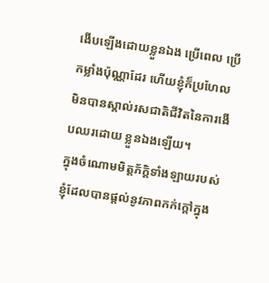ងើបឡើងដោយខ្លួនឯង ប្រើពេល ប្រើកម្លាំងប៉ុណ្ណាដែរ ហើយខ្ញុំក៏ប្រហែលមិនបានស្គាល់រសជាតិជីវិតនៃការងើបឈរដោយ ខ្លួនឯងឡើយ។
ក្នុងចំណោមមិត្តភ័ក្តិទាំងឡាយរបស់ខ្ញុំដែលបានផ្តល់នូវភាពកក់ក្តៅក្នុង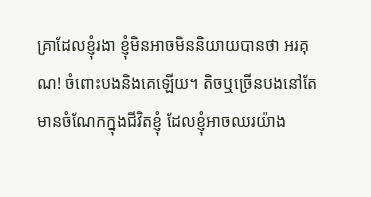គ្រាដែលខ្ញុំរងា ខ្ញុំមិនអាចមិននិយាយបានថា អរគុណ! ចំពោះបងនិងគេឡើយ។ តិចឬច្រើនបងនៅតែមានចំណែកក្នុងជីវិតខ្ញុំ ដែលខ្ញុំអាចឈរយ៉ាង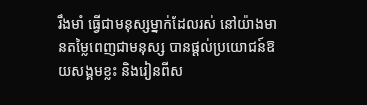រឹងមាំ ធ្វើជាមនុស្សម្នាក់ដែលរស់ នៅយ៉ាងមានតម្លៃពេញជាមនុស្ស បានផ្តល់ប្រយោជន៍ឱយសង្គមខ្លះ និងរៀនពីស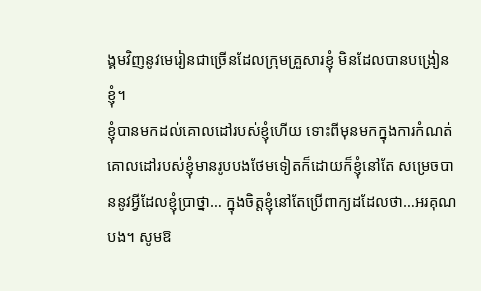ង្គមវិញនូវមេរៀនជាច្រើនដែលក្រុមគ្រួសារខ្ញុំ មិនដែលបានបង្រៀនខ្ញុំ។
ខ្ញុំបានមកដល់គោលដៅរបស់ខ្ញុំហើយ ទោះពីមុនមកក្នុងការកំណត់គោលដៅរបស់ខ្ញុំមានរូបបងថែមទៀតក៏ដោយក៏ខ្ញុំនៅតែ សម្រេចបាននូវអ្វីដែលខ្ញុំប្រាថ្នា… ក្នុងចិត្តខ្ញុំនៅតែប្រើពាក្យដដែលថា…អរគុណបង។ សូមឱ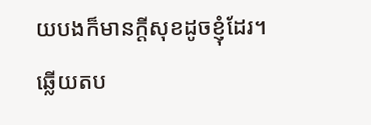យបងក៏មានក្តីសុខដូចខ្ញុំដែរ។
ឆ្លើយតប